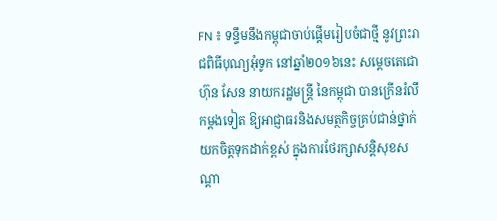FN ៖ ទន្ទឹមនឹងកម្ពុជាចាប់ផ្តើមរៀបចំជាថ្មី នូវព្រះរាជពិធីបុណ្យអុំទូក នៅឆ្នាំ២០១៦នេះ សម្តេចតេជោ ហ៊ុន សែន នាយករដ្ឋមន្រ្តី នៃកម្ពុជា បានក្រើនរំលឹកម្តងទៀត ឱ្យអាជ្ញាធរនិងសមត្ថកិច្ចគ្រប់ជាន់ថ្នាក់ យកចិត្តទុកដាក់ខ្ពស់ ក្នុងការថែរក្សាសន្តិសុខសណ្តា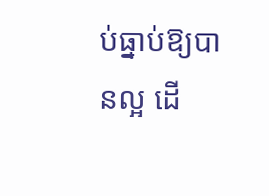ប់ធ្នាប់ឱ្យបានល្អ ដើ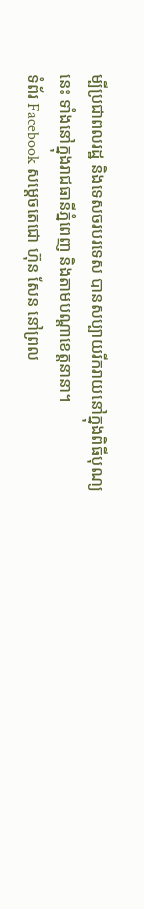ម្បីប្រជាពលរដ្ឋ និងទេសចរបរទេស បានសប្បាយរីករាយនៅក្នុងពិធីបុណ្យនេះ ទាំងនៅក្នុងរាជធានីភ្នំពេញ និងតាមបណ្តាខេត្តនានា។
ទំព័រ Facebook សម្តេចតេជោ ហ៊ុន សែន នៅព្រល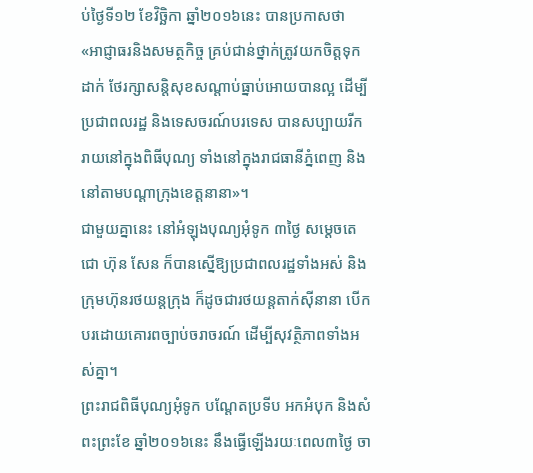ប់ថ្ងៃទី១២ ខែវិច្ឆិកា ឆ្នាំ២០១៦នេះ បានប្រកាសថា «អាជ្ញាធរនិងសមត្ថកិច្ច គ្រប់ជាន់ថ្នាក់ត្រូវយកចិត្តទុកដាក់ ថែរក្សាសន្តិសុខសណ្តាប់ធ្នាប់អោយបានល្អ ដើម្បីប្រជាពលរដ្ឋ និងទេសចរណ៍បរទេស បានសប្បាយរីករាយនៅក្នុងពិធីបុណ្យ ទាំងនៅក្នុងរាជធានីភ្នំពេញ និងនៅតាមបណ្តាក្រុងខេត្តនានា»។
ជាមួយគ្នានេះ នៅអំឡុងបុណ្យអុំទូក ៣ថ្ងៃ សម្តេចតេជោ ហ៊ុន សែន ក៏បានស្នើឱ្យប្រជាពលរដ្ឋទាំងអស់ និងក្រុមហ៊ុនរថយន្តក្រុង ក៏ដូចជារថយន្តតាក់ស៊ីនានា បើកបរដោយគោរពច្បាប់ចរាចរណ៍ ដើម្បីសុវត្ថិភាពទាំងអស់គ្នា។
ព្រះរាជពិធីបុណ្យអុំទូក បណ្តែតប្រទីប អកអំបុក និងសំពះព្រះខែ ឆ្នាំ២០១៦នេះ នឹងធ្វើឡើងរយៈពេល៣ថ្ងៃ ចា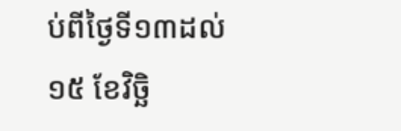ប់ពីថ្ងៃទី១៣ដល់១៥ ខែវិច្ឆិ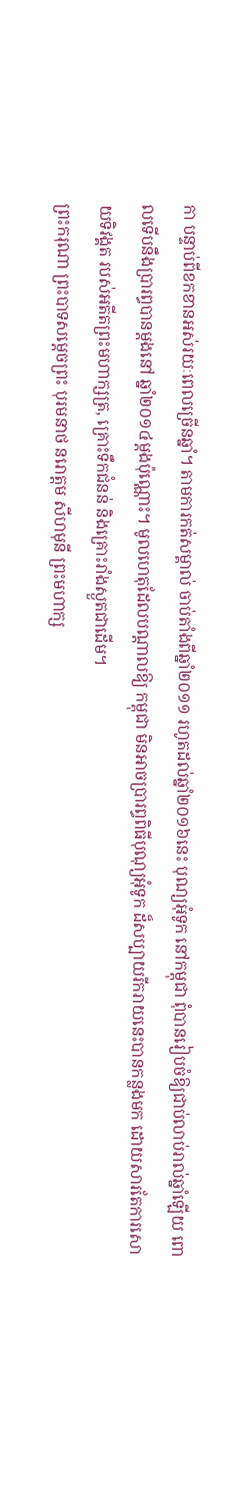កា បន្ទាប់ពីខកខានអស់រយៈពេលច្រើនឆ្នាំ។ តាមការកត់សម្គាល់ ចាប់តាំងពីឆ្នាំ២០១១ រហូតដល់ឆ្នាំ២០១៦នេះ បុណ្យអុំទូក នៅកម្ពុជា ពុំបានរៀបចំឱ្យជាប់លាប់រាល់ឆ្នាំឡើយ ពោលទើបនឹងប្រារព្ធបានម្តងនៅ ឆ្នាំ២០១៤ម្តងប៉ុណ្ណោះ។ មូលហេតុដែលបណ្តាលឱ្យ កម្ពុជា មិនអាចប្រារព្ធពិធីបុណុ្យអុំទូក ដ៏សប្បាយរីករាយនេះបានកន្លងមក ដោយសារតែការសោយទិវង្គត របស់អតីតព្រះមហាក្សត្រ, គ្រោះទឹកជំនន់ និងគ្រោះរាំងស្ងួតជាដើម។
ព្រះករុណា ព្រះបាទសម្តេចព្រះ បុរមនាថ នរោត្តម សីហមុនី ព្រះមហាក្ស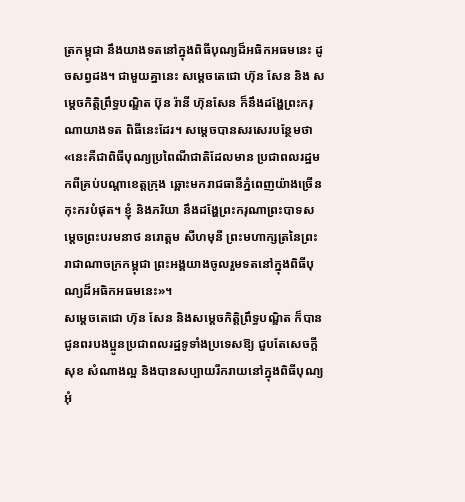ត្រកម្ពុជា នឹងយាងទតនៅក្នុងពិធីបុណ្យដ៏អធិកអធមនេះ ដូចសព្វដង។ ជាមួយគ្នានេះ សម្តេចតេជោ ហ៊ុន សែន និង សម្តេចកិត្តិព្រឹទ្ធបណ្ឌិត ប៊ុន រ៉ានី ហ៊ុនសែន ក៏នឹងដង្ហែព្រះករុណាយាងទត ពិធីនេះដែរ។ សម្តេចបានសរសេរបន្ថែមថា «នេះគឺជាពិធីបុណ្យប្រពៃណីជាតិដែលមាន ប្រជាពលរដ្ឋមកពីគ្រប់បណ្តាខេត្តក្រុង ឆ្ពោះមករាជធានីភ្នំពេញយ៉ាងច្រើនកុះករបំផុត។ ខ្ញុំ និងភរិយា នឹងដង្ហែព្រះករុណាព្រះបាទសម្ដេចព្រះបរមនាថ នរោត្ដម សីហមុនី ព្រះមហាក្សត្រនៃព្រះរាជាណាចក្រកម្ពុជា ព្រះអង្គយាងចូលរួមទតនៅក្នុងពិធីបុណ្យដ៏អធិកអធមនេះ»។
សម្តេចតេជោ ហ៊ុន សែន និងសម្តេចកិត្តិព្រឹទ្ធបណ្ឌិត ក៏បានជូនពរបងប្អូនប្រជាពលរដ្ឋទូទាំងប្រទេសឱ្យ ជួបតែសេចក្តីសុខ សំណាងល្អ និងបានសប្បាយរីករាយនៅក្នុងពិធីបុណ្យអុំ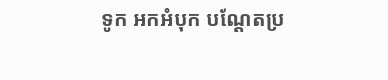ទូក អកអំបុក បណ្តែតប្រ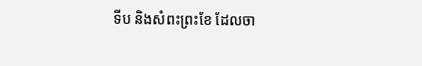ទីប និងសំពះព្រះខែ ដែលចា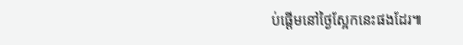ប់ផ្តើមនៅថ្ងៃស្អែកនេះផងដែរ៕